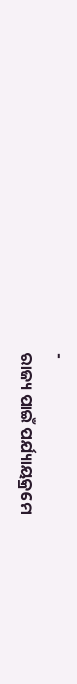-
ରାଜ୍ୟ ପାଇଁ ପର୍ଯ୍ୟାୟକ୍ରମେ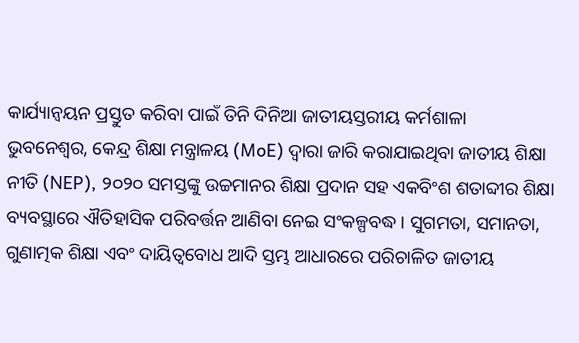କାର୍ଯ୍ୟାନ୍ୱୟନ ପ୍ରସ୍ତୁତ କରିବା ପାଇଁ ତିନି ଦିନିଆ ଜାତୀୟସ୍ତରୀୟ କର୍ମଶାଳା
ଭୁବନେଶ୍ବର, କେନ୍ଦ୍ର ଶିକ୍ଷା ମନ୍ତ୍ରାଳୟ (MoE) ଦ୍ୱାରା ଜାରି କରାଯାଇଥିବା ଜାତୀୟ ଶିକ୍ଷା ନୀତି (NEP), ୨୦୨୦ ସମସ୍ତଙ୍କୁ ଉଚ୍ଚମାନର ଶିକ୍ଷା ପ୍ରଦାନ ସହ ଏକବିଂଶ ଶତାବ୍ଦୀର ଶିକ୍ଷା ବ୍ୟବସ୍ଥାରେ ଐତିହାସିକ ପରିବର୍ତ୍ତନ ଆଣିବା ନେଇ ସଂକଳ୍ପବଦ୍ଧ । ସୁଗମତା, ସମାନତା, ଗୁଣାତ୍ମକ ଶିକ୍ଷା ଏବଂ ଦାୟିତ୍ୱବୋଧ ଆଦି ସ୍ତମ୍ଭ ଆଧାରରେ ପରିଚାଳିତ ଜାତୀୟ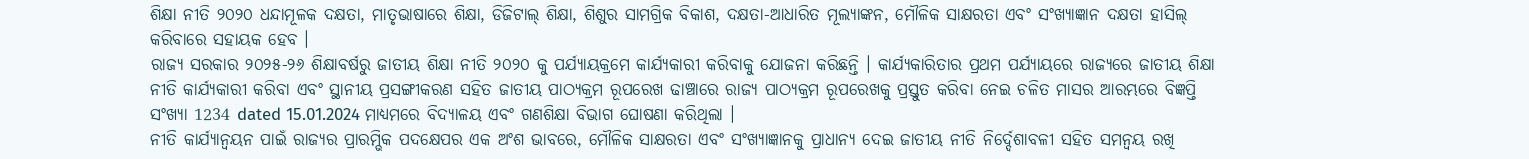ଶିକ୍ଷା ନୀତି ୨୦୨୦ ଧନ୍ଦାମୂଳକ ଦକ୍ଷତା, ମାତୃଭାଷାରେ ଶିକ୍ଷା, ଡିଜିଟାଲ୍ ଶିକ୍ଷା, ଶିଶୁର ସାମଗ୍ରିକ ବିକାଶ, ଦକ୍ଷତା-ଆଧାରିତ ମୂଲ୍ୟାଙ୍କନ, ମୌଳିକ ସାକ୍ଷରତା ଏବଂ ସଂଖ୍ୟାଜ୍ଞାନ ଦକ୍ଷତା ହାସିଲ୍ କରିବାରେ ସହାୟକ ହେବ ।
ରାଜ୍ୟ ସରକାର ୨୦୨୫-୨୬ ଶିକ୍ଷାବର୍ଷରୁ ଜାତୀୟ ଶିକ୍ଷା ନୀତି ୨୦୨୦ କୁ ପର୍ଯ୍ୟାୟକ୍ରମେ କାର୍ଯ୍ୟକାରୀ କରିବାକୁ ଯୋଜନା କରିଛନ୍ତି । କାର୍ଯ୍ୟକାରିତାର ପ୍ରଥମ ପର୍ଯ୍ୟାୟରେ ରାଜ୍ୟରେ ଜାତୀୟ ଶିକ୍ଷା ନୀତି କାର୍ଯ୍ୟକାରୀ କରିବା ଏବଂ ସ୍ଥାନୀୟ ପ୍ରସଙ୍ଗୀକରଣ ସହିତ ଜାତୀୟ ପାଠ୍ୟକ୍ରମ ରୂପରେଖ ଢାଞ୍ଚାରେ ରାଜ୍ୟ ପାଠ୍ୟକ୍ରମ ରୂପରେଖକୁ ପ୍ରସ୍ତୁତ କରିବା ନେଇ ଚଳିତ ମାସର ଆରମ୍ଭରେ ବିଜ୍ଞପ୍ତି ସଂଖ୍ୟା 1234 dated 15.01.2024 ମାଧ୍ୟମରେ ବିଦ୍ୟାଳୟ ଏବଂ ଗଣଶିକ୍ଷା ବିଭାଗ ଘୋଷଣା କରିଥିଲା ।
ନୀତି କାର୍ଯ୍ୟାନ୍ୱୟନ ପାଇଁ ରାଜ୍ୟର ପ୍ରାରମ୍ଭିକ ପଦକ୍ଷେପର ଏକ ଅଂଶ ଭାବରେ, ମୌଳିକ ସାକ୍ଷରତା ଏବଂ ସଂଖ୍ୟାଜ୍ଞାନକୁ ପ୍ରାଧାନ୍ୟ ଦେଇ ଜାତୀୟ ନୀତି ନିର୍ଦ୍ଦେଶାବଳୀ ସହିତ ସମନ୍ୱୟ ରଖି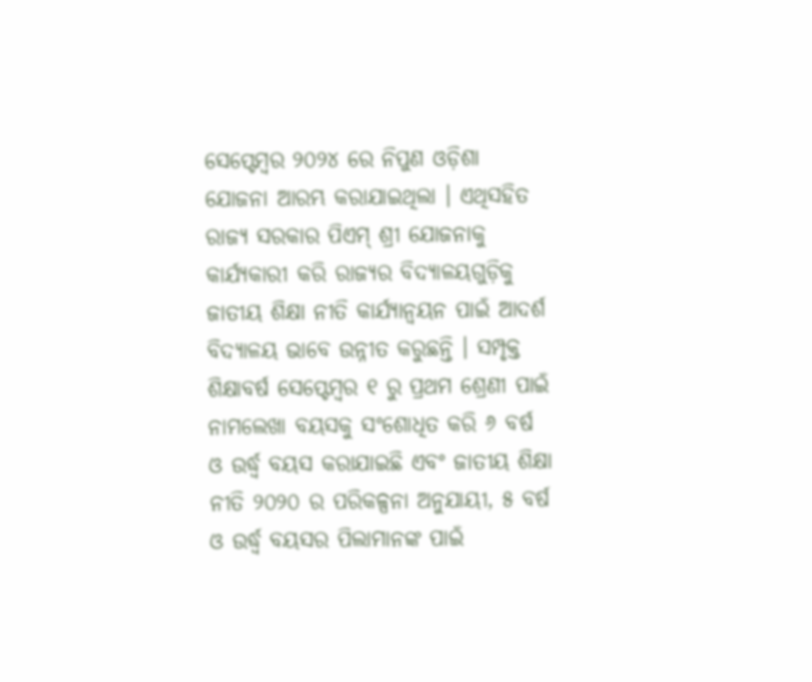ସେପ୍ଟେମ୍ବର ୨୦୨୪ ରେ ନିପୁଣ ଓଡ଼ିଶା ଯୋଜନା ଆରମ୍ଭ କରାଯାଇଥିଲା । ଏଥିସହିତ ରାଜ୍ୟ ସରକାର ପିଏମ୍ ଶ୍ରୀ ଯୋଜନାକୁ କାର୍ଯ୍ୟକାରୀ କରି ରାଜ୍ୟର ବିଦ୍ୟାଳୟଗୁଡ଼ିକୁ ଜାତୀୟ ଶିକ୍ଷା ନୀତି କାର୍ଯ୍ୟାନ୍ୱୟନ ପାଇଁ ଆଦର୍ଶ ବିଦ୍ୟାଳୟ ଭାବେ ଉନ୍ନୀତ କରୁଛନ୍ତି । ସମ୍ପୃକ୍ତ ଶିକ୍ଷାବର୍ଷ ସେପ୍ଟେମ୍ବର ୧ ରୁ ପ୍ରଥମ ଶ୍ରେଣୀ ପାଇଁ ନାମଲେଖା ବୟସକୁ ସଂଶୋଧିତ କରି ୬ ବର୍ଷ ଓ ଉର୍ଦ୍ଧ୍ବ ବୟସ କରାଯାଇଛି ଏବଂ ଜାତୀୟ ଶିକ୍ଷା ନୀତି ୨୦୨୦ ର ପରିକଳ୍ପନା ଅନୁଯାୟୀ, ୫ ବର୍ଷ ଓ ଉର୍ଦ୍ଧ୍ବ ବୟସର ପିଲାମାନଙ୍କ ପାଇଁ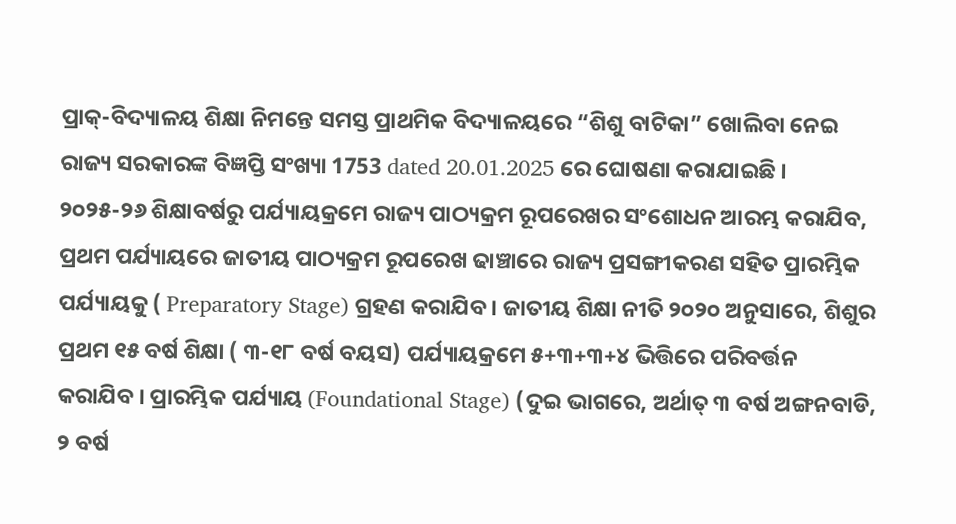ପ୍ରାକ୍-ବିଦ୍ୟାଳୟ ଶିକ୍ଷା ନିମନ୍ତେ ସମସ୍ତ ପ୍ରାଥମିକ ବିଦ୍ୟାଳୟରେ “ଶିଶୁ ବାଟିକା” ଖୋଲିବା ନେଇ ରାଜ୍ୟ ସରକାରଙ୍କ ବିଜ୍ଞପ୍ତି ସଂଖ୍ୟା 1753 dated 20.01.2025 ରେ ଘୋଷଣା କରାଯାଇଛି ।
୨୦୨୫-୨୬ ଶିକ୍ଷାବର୍ଷରୁ ପର୍ଯ୍ୟାୟକ୍ରମେ ରାଜ୍ୟ ପାଠ୍ୟକ୍ରମ ରୂପରେଖର ସଂଶୋଧନ ଆରମ୍ଭ କରାଯିବ, ପ୍ରଥମ ପର୍ଯ୍ୟାୟରେ ଜାତୀୟ ପାଠ୍ୟକ୍ରମ ରୂପରେଖ ଢାଞ୍ଚାରେ ରାଜ୍ୟ ପ୍ରସଙ୍ଗୀକରଣ ସହିତ ପ୍ରାରମ୍ଭିକ ପର୍ଯ୍ୟାୟକୁ ( Preparatory Stage) ଗ୍ରହଣ କରାଯିବ । ଜାତୀୟ ଶିକ୍ଷା ନୀତି ୨୦୨୦ ଅନୁସାରେ, ଶିଶୁର ପ୍ରଥମ ୧୫ ବର୍ଷ ଶିକ୍ଷା ( ୩-୧୮ ବର୍ଷ ବୟସ) ପର୍ଯ୍ୟାୟକ୍ରମେ ୫+୩+୩+୪ ଭିତ୍ତିରେ ପରିବର୍ତ୍ତନ କରାଯିବ । ପ୍ରାରମ୍ଭିକ ପର୍ଯ୍ୟାୟ (Foundational Stage) (ଦୁଇ ଭାଗରେ, ଅର୍ଥାତ୍ ୩ ବର୍ଷ ଅଙ୍ଗନବାଡି, ୨ ବର୍ଷ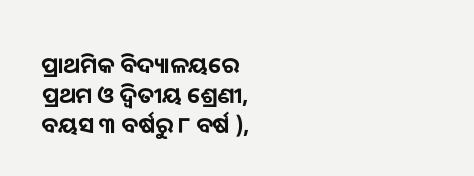ପ୍ରାଥମିକ ବିଦ୍ୟାଳୟରେ ପ୍ରଥମ ଓ ଦ୍ବିତୀୟ ଶ୍ରେଣୀ, ବୟସ ୩ ବର୍ଷରୁ ୮ ବର୍ଷ ),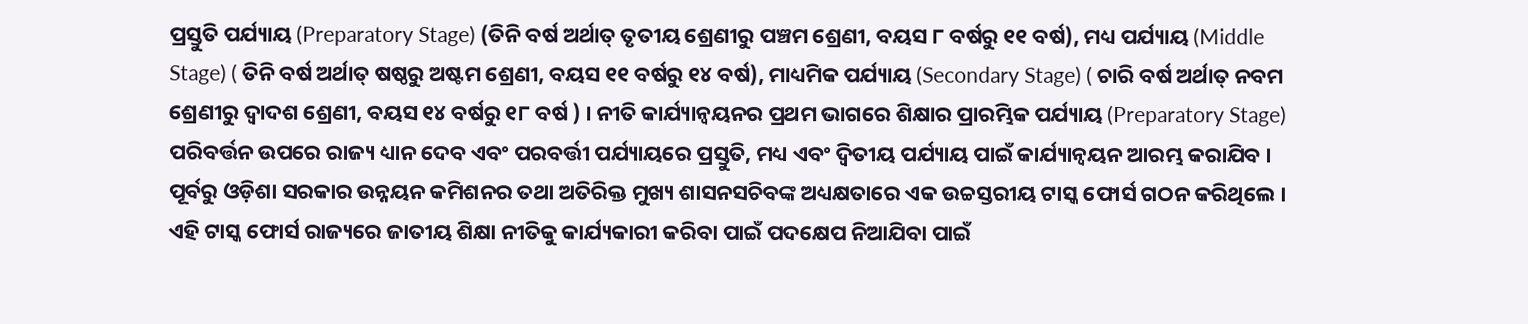ପ୍ରସ୍ତୁତି ପର୍ଯ୍ୟାୟ (Preparatory Stage) (ତିନି ବର୍ଷ ଅର୍ଥାତ୍ ତୃତୀୟ ଶ୍ରେଣୀରୁ ପଞ୍ଚମ ଶ୍ରେଣୀ, ବୟସ ୮ ବର୍ଷରୁ ୧୧ ବର୍ଷ), ମଧ୍ୟ ପର୍ଯ୍ୟାୟ (Middle Stage) ( ତିନି ବର୍ଷ ଅର୍ଥାତ୍ ଷଷ୍ଠରୁ ଅଷ୍ଟମ ଶ୍ରେଣୀ, ବୟସ ୧୧ ବର୍ଷରୁ ୧୪ ବର୍ଷ), ମାଧ୍ୟମିକ ପର୍ଯ୍ୟାୟ (Secondary Stage) ( ଚାରି ବର୍ଷ ଅର୍ଥାତ୍ ନବମ ଶ୍ରେଣୀରୁ ଦ୍ବାଦଶ ଶ୍ରେଣୀ, ବୟସ ୧୪ ବର୍ଷରୁ ୧୮ ବର୍ଷ ) । ନୀତି କାର୍ଯ୍ୟାନ୍ୱୟନର ପ୍ରଥମ ଭାଗରେ ଶିକ୍ଷାର ପ୍ରାରମ୍ଭିକ ପର୍ଯ୍ୟାୟ (Preparatory Stage) ପରିବର୍ତ୍ତନ ଉପରେ ରାଜ୍ୟ ଧ୍ୟାନ ଦେବ ଏବଂ ପରବର୍ତ୍ତୀ ପର୍ଯ୍ୟାୟରେ ପ୍ରସ୍ତୁତି, ମଧ୍ୟ ଏବଂ ଦ୍ୱିତୀୟ ପର୍ଯ୍ୟାୟ ପାଇଁ କାର୍ଯ୍ୟାନ୍ୱୟନ ଆରମ୍ଭ କରାଯିବ ।
ପୂର୍ବରୁ ଓଡ଼ିଶା ସରକାର ଉନ୍ନୟନ କମିଶନର ତଥା ଅତିରିକ୍ତ ମୁଖ୍ୟ ଶାସନସଚିବଙ୍କ ଅଧ୍ୟକ୍ଷତାରେ ଏକ ଉଚ୍ଚସ୍ତରୀୟ ଟାସ୍କ ଫୋର୍ସ ଗଠନ କରିଥିଲେ । ଏହି ଟାସ୍କ ଫୋର୍ସ ରାଜ୍ୟରେ ଜାତୀୟ ଶିକ୍ଷା ନୀତିକୁ କାର୍ଯ୍ୟକାରୀ କରିବା ପାଇଁ ପଦକ୍ଷେପ ନିଆଯିବା ପାଇଁ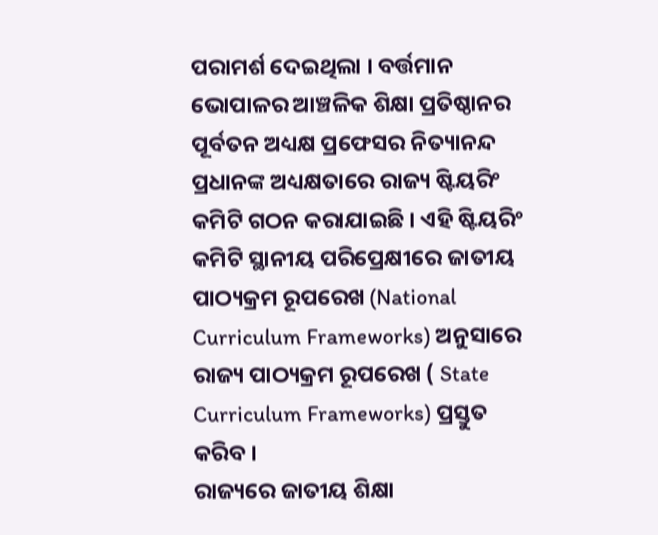ପରାମର୍ଶ ଦେଇଥିଲା । ବର୍ତ୍ତମାନ ଭୋପାଳର ଆଞ୍ଚଳିକ ଶିକ୍ଷା ପ୍ରତିଷ୍ଠାନର ପୂର୍ବତନ ଅଧ୍ୟକ୍ଷ ପ୍ରଫେସର ନିତ୍ୟାନନ୍ଦ ପ୍ରଧାନଙ୍କ ଅଧ୍ୟକ୍ଷତାରେ ରାଜ୍ୟ ଷ୍ଟିୟରିଂ କମିଟି ଗଠନ କରାଯାଇଛି । ଏହି ଷ୍ଟିୟରିଂ କମିଟି ସ୍ଥାନୀୟ ପରିପ୍ରେକ୍ଷୀରେ ଜାତୀୟ ପାଠ୍ୟକ୍ରମ ରୂପରେଖ (National Curriculum Frameworks) ଅନୁସାରେ ରାଜ୍ୟ ପାଠ୍ୟକ୍ରମ ରୂପରେଖ ( State Curriculum Frameworks) ପ୍ରସ୍ତୁତ କରିବ ।
ରାଜ୍ୟରେ ଜାତୀୟ ଶିକ୍ଷା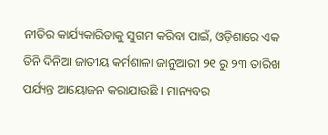ନୀତିର କାର୍ଯ୍ୟକାରିତାକୁ ସୁଗମ କରିବା ପାଇଁ, ଓଡ଼ିଶାରେ ଏକ ତିନି ଦିନିଆ ଜାତୀୟ କର୍ମଶାଳା ଜାନୁଆରୀ ୨୧ ରୁ ୨୩ ତାରିଖ ପର୍ଯ୍ୟନ୍ତ ଆୟୋଜନ କରାଯାଉଛି । ମାନ୍ୟବର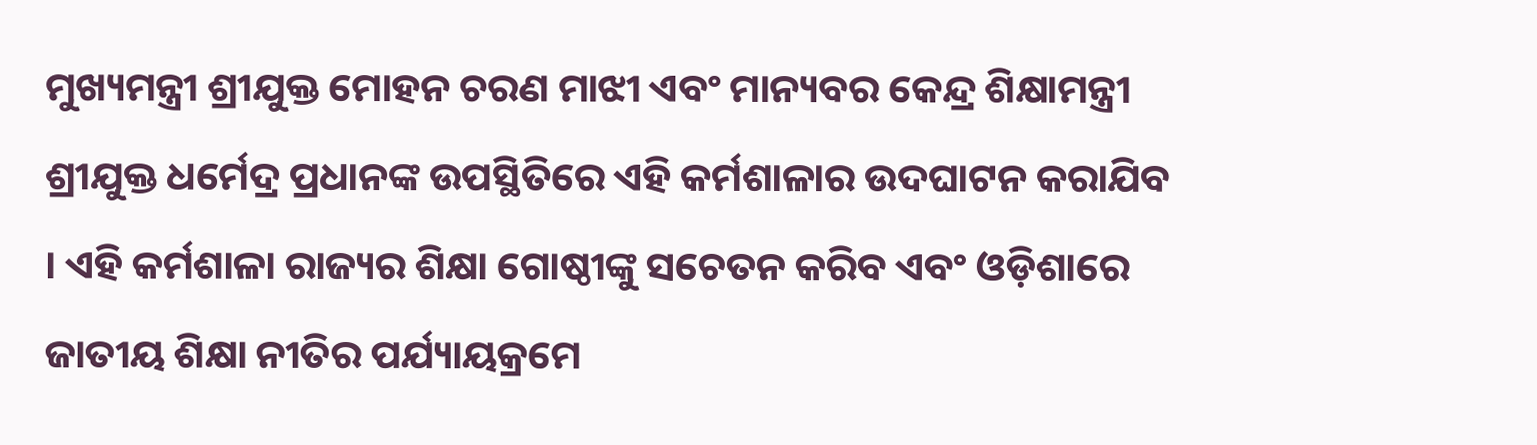ମୁଖ୍ୟମନ୍ତ୍ରୀ ଶ୍ରୀଯୁକ୍ତ ମୋହନ ଚରଣ ମାଝୀ ଏବଂ ମାନ୍ୟବର କେନ୍ଦ୍ର ଶିକ୍ଷାମନ୍ତ୍ରୀ ଶ୍ରୀଯୁକ୍ତ ଧର୍ମେଦ୍ର ପ୍ରଧାନଙ୍କ ଉପସ୍ଥିତିରେ ଏହି କର୍ମଶାଳାର ଉଦଘାଟନ କରାଯିବ । ଏହି କର୍ମଶାଳା ରାଜ୍ୟର ଶିକ୍ଷା ଗୋଷ୍ଠୀଙ୍କୁ ସଚେତନ କରିବ ଏବଂ ଓଡ଼ିଶାରେ ଜାତୀୟ ଶିକ୍ଷା ନୀତିର ପର୍ଯ୍ୟାୟକ୍ରମେ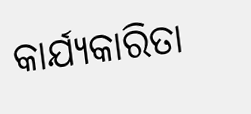କାର୍ଯ୍ୟକାରିତା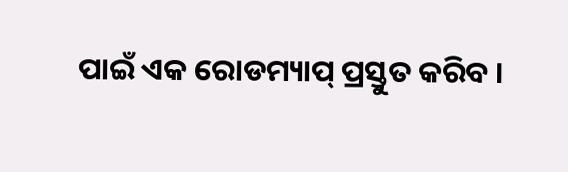ପାଇଁ ଏକ ରୋଡମ୍ୟାପ୍ ପ୍ରସ୍ତୁତ କରିବ ।